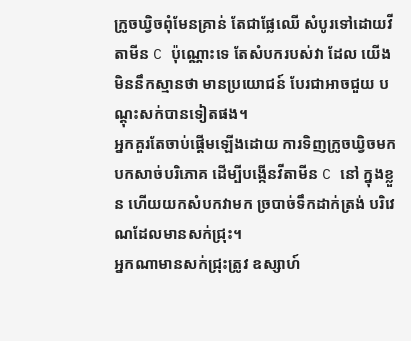ក្រូចឃ្វិចពុំមែនគ្រាន់ តែជាផ្លែឈើ សំបូរទៅដោយវីតាមីន C ប៉ុណ្ណោះទេ តែសំបករបស់វា ដែល យើងមិននឹកស្មានថា មានប្រយោជន៍ បែរជាអាចជួយ បណ្តុះសក់បានទៀតផង។
អ្នកគួរតែចាប់ផ្តើមឡើងដោយ ការទិញក្រូចឃ្វិចមក បកសាច់បរិភោគ ដើម្បីបង្កើនវីតាមីន C នៅ ក្នុងខ្លួន ហើយយកសំបកវាមក ច្របាច់ទឹកដាក់ត្រង់ បរិវេណដែលមានសក់ជ្រុះ។
អ្នកណាមានសក់ជ្រុះត្រូវ ឧស្សាហ៍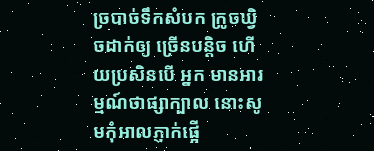ច្របាច់ទឹកសំបក ក្រូចឃ្វិចដាក់ឲ្យ ច្រើនបន្តិច ហើយប្រសិនបើ អ្នក មានអារម្មណ៍ថាផ្សាក្បាល នោះសូមកុំអាលភ្ញាក់ផ្អើ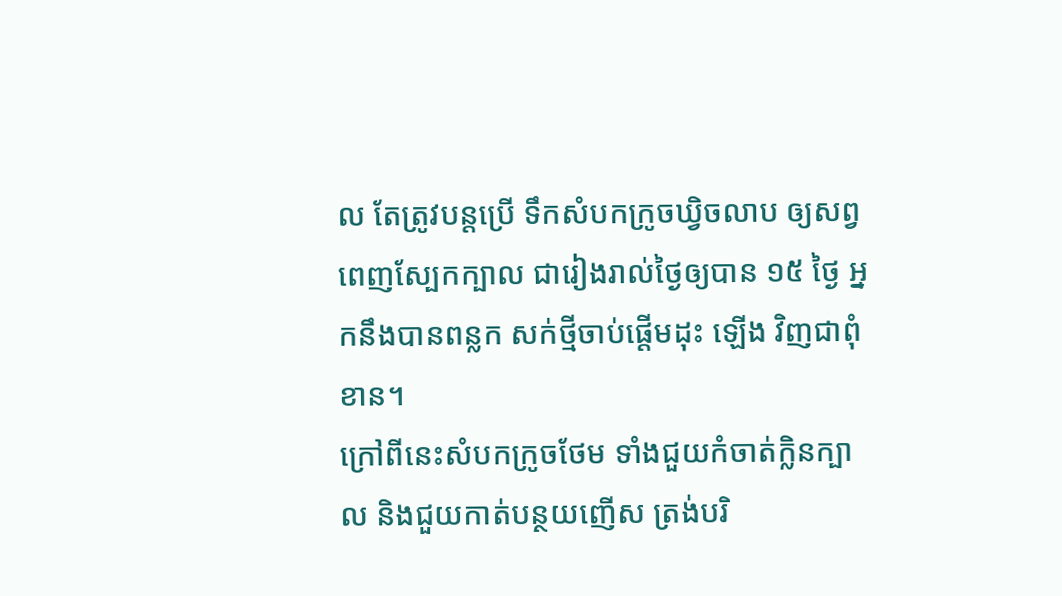ល តែត្រូវបន្តប្រើ ទឹកសំបកក្រូចឃ្វិចលាប ឲ្យសព្វពេញស្បែកក្បាល ជារៀងរាល់ថ្ងៃឲ្យបាន ១៥ ថ្ងៃ អ្នកនឹងបានពន្លក សក់ថ្មីចាប់ផ្តើមដុះ ឡើង វិញជាពុំខាន។
ក្រៅពីនេះសំបកក្រូចថែម ទាំងជួយកំចាត់ក្លិនក្បាល និងជួយកាត់បន្ថយញើស ត្រង់បរិ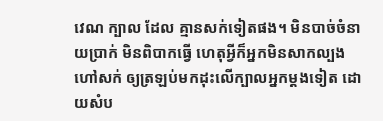វេណ ក្បាល ដែល គ្មានសក់ទៀតផង។ មិនបាច់ចំនាយប្រាក់ មិនពិបាកធ្វើ ហេតុអ្វីក៏អ្នកមិនសាកល្បង ហៅសក់ ឲ្យត្រឡប់មកដុះលើក្បាលអ្នកម្តងទៀត ដោយសំប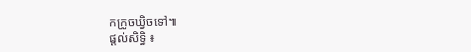កក្រូចឃ្វិចទៅ៕
ផ្តល់សិទ្ធិ ៖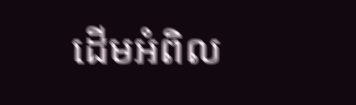ដើមអំពិល